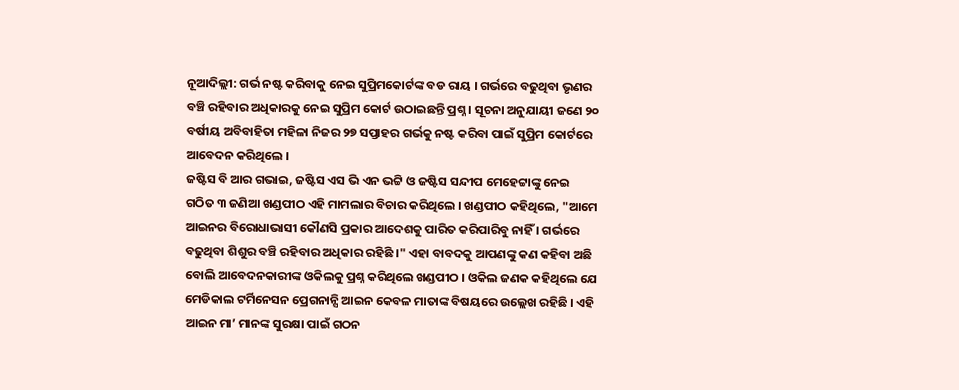ନୂଆଦିଲ୍ଲୀ: ଗର୍ଭ ନଷ୍ଟ କରିବାକୁ ନେଇ ସୁପ୍ରିମକୋର୍ଟଙ୍କ ବଡ ରାୟ । ଗର୍ଭରେ ବଢୁଥିବା ଭୃଣର ବଞ୍ଚି ରହିବାର ଅଧିକାରକୁ ନେଇ ସୁପ୍ରିମ କୋର୍ଟ ଉଠାଇଛନ୍ତି ପ୍ରଶ୍ନ । ସୂଚନା ଅନୁଯାୟୀ ଜଣେ ୨୦ ବର୍ଷୀୟ ଅବିବାହିତା ମହିଳା ନିଜର ୨୭ ସପ୍ତାହର ଗର୍ଭକୁ ନଷ୍ଟ କରିବା ପାଇଁ ସୁପ୍ରିମ କୋର୍ଟରେ ଆବେଦନ କରିଥିଲେ ।
ଜଷ୍ଟିସ ବି ଆର ଗଭାଇ, ଜଷ୍ଟିସ ଏସ ଭି ଏନ ଭଟ୍ଟି ଓ ଜଷ୍ଟିସ ସନ୍ଦୀପ ମେହେଟ୍ଟାଙ୍କୁ ନେଇ ଗଠିତ ୩ ଜଣିଆ ଖଣ୍ଡପୀଠ ଏହି ମାମଲାର ବିଚାର କରିଥିଲେ । ଖଣ୍ଡପୀଠ କହିଥିଲେ, "ଆମେ ଆଇନର ବିରୋଧାଭାସୀ କୌଣସି ପ୍ରକାର ଆଦେଶକୁ ପାରିତ କରିପାରିବୁ ନାହିଁ । ଗର୍ଭରେ ବଢୁଥିବା ଶିଶୁର ବଞ୍ଚି ରହିବାର ଅଧିକାର ରହିଛି ।" ଏହା ବାବଦକୁ ଆପଣଙ୍କୁ କଣ କହିବା ଅଛି ବୋଲି ଆବେଦନକାରୀଙ୍କ ଓକିଲକୁ ପ୍ରଶ୍ନ କରିଥିଲେ ଖଣ୍ଡପୀଠ । ଓକିଲ ଜଣକ କହିଥିଲେ ଯେ ମେଡିକାଲ ଟର୍ମିନେସନ ପ୍ରେଗନାନ୍ସି ଆଇନ କେବଳ ମାତାଙ୍କ ବିଷୟରେ ଉଲ୍ଲେଖ ରହିଛି । ଏହି ଆଇନ ମା’ ମାନଙ୍କ ସୁରକ୍ଷା ପାଇଁ ଗଠନ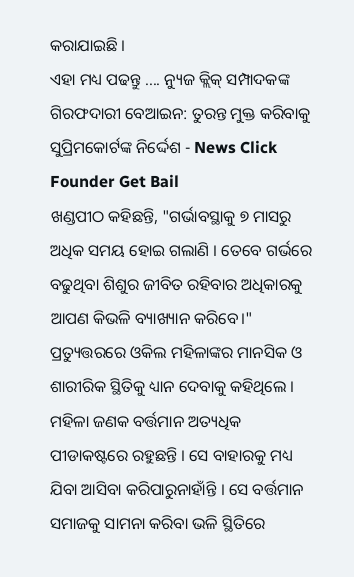କରାଯାଇଛି ।
ଏହା ମଧ୍ୟ ପଢନ୍ତୁ .... ନ୍ୟୁଜ କ୍ଲିକ୍ ସମ୍ପାଦକଙ୍କ ଗିରଫଦାରୀ ବେଆଇନ: ତୁରନ୍ତ ମୁକ୍ତ କରିବାକୁ ସୁପ୍ରିମକୋର୍ଟଙ୍କ ନିର୍ଦ୍ଦେଶ - News Click Founder Get Bail
ଖଣ୍ଡପୀଠ କହିଛନ୍ତି, "ଗର୍ଭାବସ୍ଥାକୁ ୭ ମାସରୁ ଅଧିକ ସମୟ ହୋଇ ଗଲାଣି । ତେବେ ଗର୍ଭରେ ବଢୁଥିବା ଶିଶୁର ଜୀବିତ ରହିବାର ଅଧିକାରକୁ ଆପଣ କିଭଳି ବ୍ୟାଖ୍ୟାନ କରିବେ।" ପ୍ରତ୍ୟୁତ୍ତରରେ ଓକିଲ ମହିଳାଙ୍କର ମାନସିକ ଓ ଶାରୀରିକ ସ୍ଥିତିକୁ ଧ୍ୟାନ ଦେବାକୁ କହିଥିଲେ । ମହିଳା ଜଣକ ବର୍ତ୍ତମାନ ଅତ୍ୟଧିକ ପୀଡାକଷ୍ଟରେ ରହୁଛନ୍ତି । ସେ ବାହାରକୁ ମଧ୍ୟ ଯିବା ଆସିବା କରିପାରୁନାହାଁନ୍ତି । ସେ ବର୍ତ୍ତମାନ ସମାଜକୁ ସାମନା କରିବା ଭଳି ସ୍ଥିତିରେ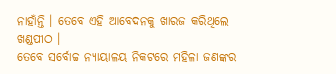ନାହାଁନ୍ତି । ତେବେ ଏହି ଆବେଦନକୁ ଖାରଜ କରିଥିଲେ ଖଣ୍ଡପୀଠ ।
ତେବେ ସର୍ବୋଚ୍ଚ ନ୍ୟାୟାଳୟ ନିକଟରେ ମହିଳା ଜଣଙ୍କର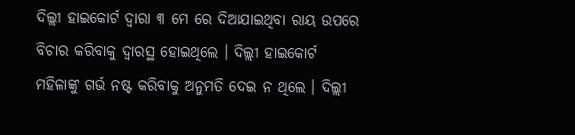ଦିଲ୍ଲୀ ହାଇକୋର୍ଟ ଦ୍ବାରା ୩ ମେ ରେ ଦିଆଯାଇଥିବା ରାୟ ଉପରେ ବିଚାର କରିବାକୁ ଦ୍ବାରସ୍ଥ ହୋଇଥିଲେ । ଦିଲ୍ଲୀ ହାଇକୋର୍ଟ ମହିଳାଙ୍କୁ ଗର୍ଭ ନଷ୍ଟ କରିବାକୁ ଅନୁମତି ଦେଇ ନ ଥିଲେ । ଦିଲ୍ଲୀ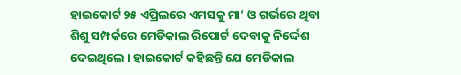ହାଇକୋର୍ଟ ୨୫ ଏପ୍ରିଲରେ ଏମସକୁ ମା’ ଓ ଗର୍ଭରେ ଥିବା ଶିଶୁ ସମ୍ପର୍କରେ ମେଡିକାଲ ରିପୋର୍ଟ ଦେବାକୁ ନିର୍ଦ୍ଦେଶ ଦେଇଥିଲେ । ହାଇକୋର୍ଟ କହିଛନ୍ତି ଯେ ମେଡିକାଲ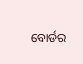ବୋର୍ଡର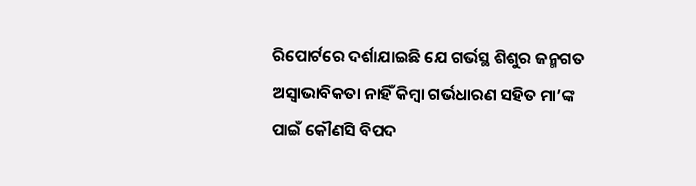ରିପୋର୍ଟରେ ଦର୍ଶାଯାଇଛି ଯେ ଗର୍ଭସ୍ଥ ଶିଶୁର ଜନ୍ମଗତ ଅସ୍ୱାଭାବିକତା ନାହିଁ କିମ୍ବା ଗର୍ଭଧାରଣ ସହିତ ମା’ଙ୍କ ପାଇଁ କୌଣସି ବିପଦ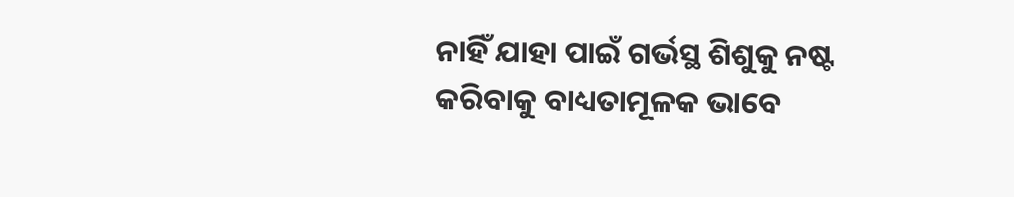ନାହିଁ ଯାହା ପାଇଁ ଗର୍ଭସ୍ଥ ଶିଶୁକୁ ନଷ୍ଟ କରିବାକୁ ବାଧ୍ୟତାମୂଳକ ଭାବେ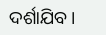ଦର୍ଶାଯିବ ।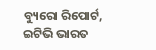ବ୍ୟୁରୋ ରିପୋର୍ଟ, ଇଟିଭି ଭାରତ